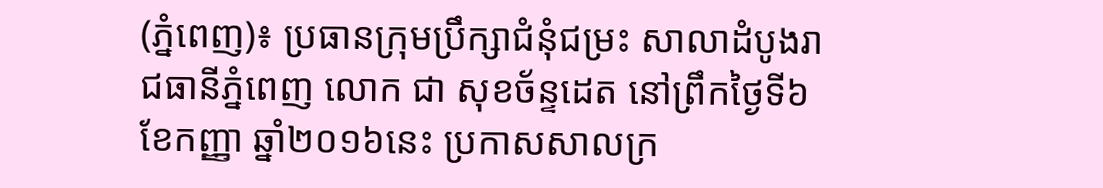(ភ្នំពេញ)៖ ប្រធានក្រុមប្រឹក្សាជំនុំជម្រះ សាលាដំបូងរាជធានីភ្នំពេញ លោក ជា សុខច័ន្ទដេត នៅព្រឹកថ្ងៃទី៦ ខែកញ្ញា ឆ្នាំ២០១៦នេះ ប្រកាសសាលក្រ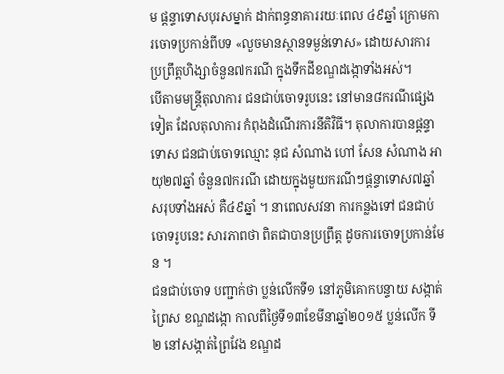ម ផ្តន្ទាទោសបុរសម្នាក់ ដាក់ពន្ធនាគាររយៈពេល ៤៩ឆ្នាំ ក្រោមការចោទប្រកាន់ពីបទ «លួចមានស្ថានទម្ងន់ទោស» ដោយសារការប្រព្រឹត្តហិង្សាចំនួន៧ករណី ក្នុងទឹកដីខណ្ឌដង្កោទាំងអស់។
បើតាមមន្ត្រីតុលាការ ជនជាប់ចោទរូបនេះ នៅមាន៨ករណីផ្សេងទៀត ដែលតុលាការ កំពុងដំណើរការនីតិវិធី។ តុលាការបានផ្តន្ទាទោស ជនជាប់ចោទឈ្មោះ នុជ សំណាង ហៅ សែន សំណាង អាយុ២៧ឆ្នាំ ចំនួន៧ករណី ដោយក្នុងមួយករណីៗផ្តន្ទាទោស៧ឆ្នាំ សរុបទាំងអស់ គឺ៤៩ឆ្នាំ ។ នាពេលសវនា ការកន្លងទៅ ជនជាប់ចោទរូបនេះ សារភាពថា ពិតជាបានប្រព្រឹត្ត ដូចការចោទប្រកាន់មែន ។
ជនជាប់ចោទ បញ្ជាក់ថា ប្លន់លើកទី១ នៅភូមិគោកបន្ទាយ សង្កាត់ព្រៃស ខណ្ឌដង្កោ កាលពីថ្ងៃទី១៣ខែមីនាឆ្នាំ២០១៥ ប្លន់លើក ទី២ នៅសង្កាត់ព្រៃវែង ខណ្ឌដ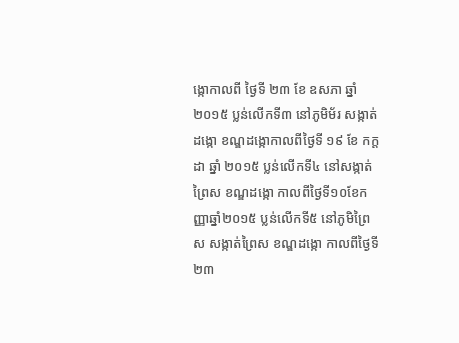ង្កោកាលពី ថ្ងៃទី ២៣ ខែ ឧសភា ឆ្នាំ២០១៥ ប្លន់លើកទី៣ នៅភូមិម័រ សង្កាត់ដង្កោ ខណ្ឌដង្កោកាលពីថ្ងៃទី ១៩ ខែ កក្តដា ឆ្នាំ ២០១៥ ប្លន់លើកទី៤ នៅសង្កាត់ព្រៃស ខណ្ឌដង្កោ កាលពីថ្ងៃទី១០ខែកញ្ញាឆ្នាំ២០១៥ ប្លន់លើកទី៥ នៅភូមិព្រៃស សង្កាត់ព្រៃស ខណ្ឌដង្កោ កាលពីថ្ងៃទី ២៣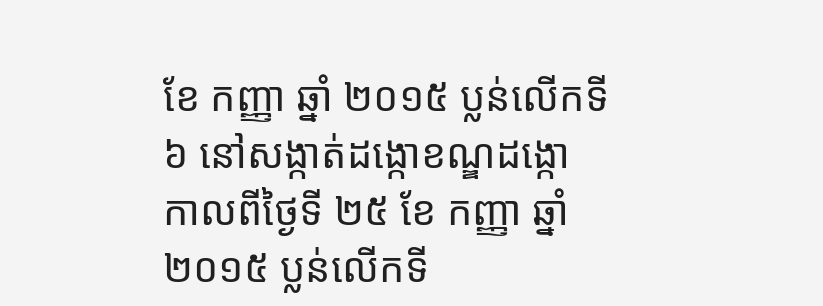ខែ កញ្ញា ឆ្នាំ ២០១៥ ប្លន់លើកទី៦ នៅសង្កាត់ដង្កោខណ្ឌដង្កោ កាលពីថ្ងៃទី ២៥ ខែ កញ្ញា ឆ្នាំ២០១៥ ប្លន់លើកទី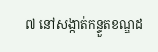៧ នៅសង្កាត់កន្ទួតខណ្ឌដ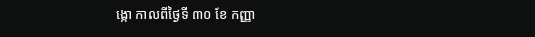ង្កោ កាលពីថ្ងៃទី ៣០ ខែ កញ្ញា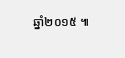ឆ្នាំ២០១៥ ៕